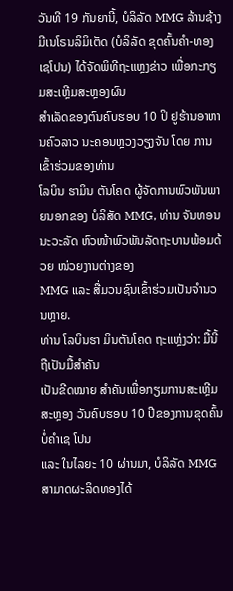ວັນທີ 19 ກັນຍານີ້, ບໍລິລັດ MMG ລ້ານຊ້າງມີເນໂຣນລິມິເຕັດ (ບໍລິລັດ ຂຸດຄົ້ນຄຳ-ທອງເຊໂປນ) ໄດ້ຈັດພິທີຖະແຫຼງຂ່າວ ເພື່ອກະກຽມສະເຫຼີມສະຫຼອງຜົນ
ສຳເລັດຂອງຕົນຄົບຮອບ 10 ປິ ຢູຮ້ານອາຫານຄົວລາວ ນະຄອນຫຼວງວຽງຈັນ ໂດຍ ການເຂົ້າຮ່ວມຂອງທ່ານ
ໂລບິນ ຮາມິນ ຕັນໂຄດ ຜູ້ຈັດການພົວພັນພາຍນອກຂອງ ບໍລິສັດ MMG, ທ່ານ ຈັນທອນ ນະວະລັດ ຫົວໜ້າພົວພັນລັດຖະບານພ້ອມດ້ວຍ ໜ່ວຍງານຕ່າງຂອງ
MMG ແລະ ສື່ມວນຊົນເຂົ້າຮ່ວມເປັນຈຳນວນຫຼາຍ.
ທ່ານ ໂລບິນຮາ ມິນຕັນໂຄດ ຖະແຫຼ່ງວ່າ: ມື້ນີ້ຖືເປັນມື້ສຳຄັນ
ເປັນຂີດໝາຍ ສຳຄັນເພື່ອກຽມການສະເຫຼີມສະຫຼອງ ວັນຄົບຮອບ 10 ປີຂອງການຂຸດຄົ້ນບໍ່ຄຳເຊ ໂປນ
ແລະ ໃນໄລຍະ 10 ຜ່ານມາ, ບໍລິລັດ MMG ສາມາດຜະລິດທອງໄດ້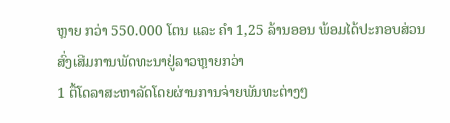ຫຼາຍ ກວ່າ 550.000 ໂຕນ ແລະ ຄຳ 1,25 ລ້ານອອນ ພ້ອມໄດ້ປະກອບສ່ວນສົ່ງເສີມການພັດທະນາຢູ່ລາວຫຼາຍກວ່າ
1 ຕື້ໂດລາສະຫາລັດໂດຍຜ່ານການຈ່າຍພັນທະຕ່າງໆ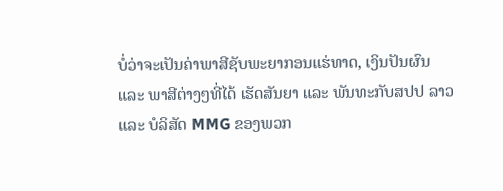ບໍ່ວ່າຈະເປັນຄ່າພາສີຊັບພະຍາກອນແຮ່ທາດ, ເງິນປັນຜົນ
ແລະ ພາສີຕ່າງໆທີ່ໄດ້ ເຮັດສັນຍາ ແລະ ພັນທະກັບສປປ ລາວ
ແລະ ບໍລິສັດ MMG ຂອງພວກ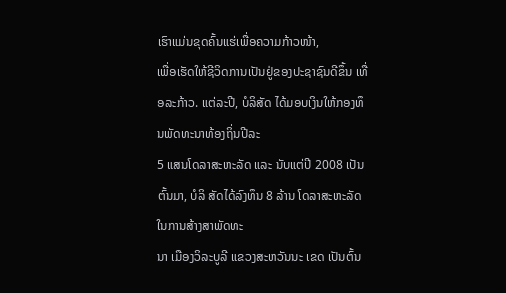ເຮົາແມ່ນຂຸດຄົ້ນແຮ່ເພື່ອຄວາມກ້າວໜ້າ,
ເພື່ອເຮັດໃຫ້ຊີວິດການເປັນຢູ່ຂອງປະຊາຊົນດີຂຶ້ນ ເທື່ອລະກ້າວ. ແຕ່ລະປີ, ບໍລິສັດ ໄດ້ມອບເງິນໃຫ້ກອງທຶນພັດທະນາທ້ອງຖິ່ນປີລະ
5 ແສນໂດລາສະຫະລັດ ແລະ ນັບແຕ່ປີ 2008 ເປັນຕົ້ນມາ, ບໍລິ ສັດໄດ້ລົງທຶນ 8 ລ້ານ ໂດລາສະຫະລັດໃນການສ້າງສາພັດທະ
ນາ ເມືອງວິລະບູລີ ແຂວງສະຫວັນນະ ເຂດ ເປັນຕົ້ນ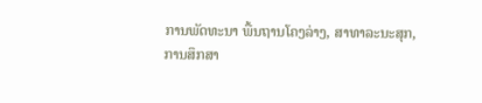ການພັດທະນາ ພື້ນຖານໂຄງລ່າງ, ສາທາລະນະສຸກ,
ການສຶກສາ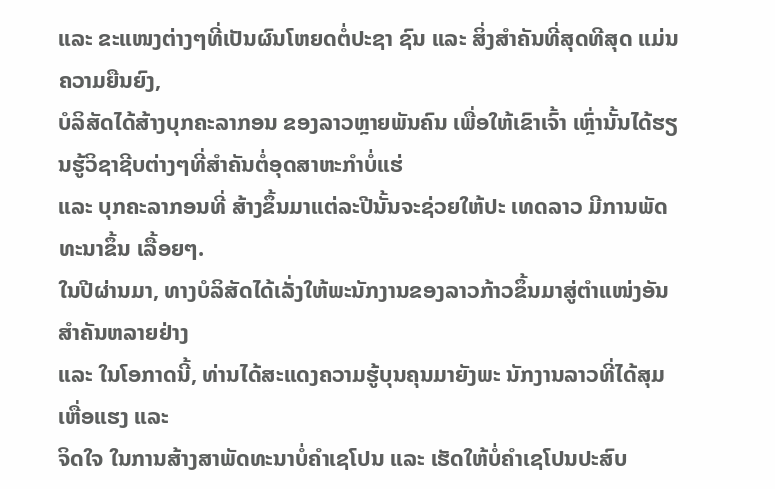ແລະ ຂະແໜງຕ່າງໆທີ່ເປັນຜົນໂຫຍດຕໍ່ປະຊາ ຊົນ ແລະ ສິ່ງສຳຄັນທີ່ສຸດທີສຸດ ແມ່ນຄວາມຍືນຍົງ,
ບໍລິສັດໄດ້ສ້າງບຸກຄະລາກອນ ຂອງລາວຫຼາຍພັນຄົນ ເພື່ອໃຫ້ເຂົາເຈົ້າ ເຫຼົ່ານັ້ນໄດ້ຮຽນຮູ້ວິຊາຊີບຕ່າງໆທີ່ສຳຄັນຕໍ່ອຸດສາຫະກຳບໍ່ແຮ່
ແລະ ບຸກຄະລາກອນທີ່ ສ້າງຂຶ້ນມາແຕ່ລະປີນັ້ນຈະຊ່ວຍໃຫ້ປະ ເທດລາວ ມີການພັດທະນາຂຶ້ນ ເລື້ອຍໆ.
ໃນປີຜ່ານມາ, ທາງບໍລິສັດໄດ້ເລັ່ງໃຫ້ພະນັກງານຂອງລາວກ້າວຂຶ້ນມາສູ່ຕຳແໜ່ງອັນ ສຳຄັນຫລາຍຢ່າງ
ແລະ ໃນໂອກາດນີ້, ທ່ານໄດ້ສະແດງຄວາມຮູ້ບຸນຄຸນມາຍັງພະ ນັກງານລາວທີ່ໄດ້ສຸມເຫື່ອແຮງ ແລະ
ຈິດໃຈ ໃນການສ້າງສາພັດທະນາບໍ່ຄຳເຊໂປນ ແລະ ເຮັດໃຫ້ບໍ່ຄຳເຊໂປນປະສົບ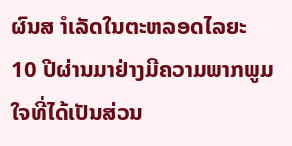ຜົນສ ຳເລັດໃນຕະຫລອດໄລຍະ
10 ປີຜ່ານມາຢ່າງມີຄວາມພາກພູມໃຈທີ່ໄດ້ເປັນສ່ວນ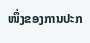ໜຶ່ງຂອງການປະກ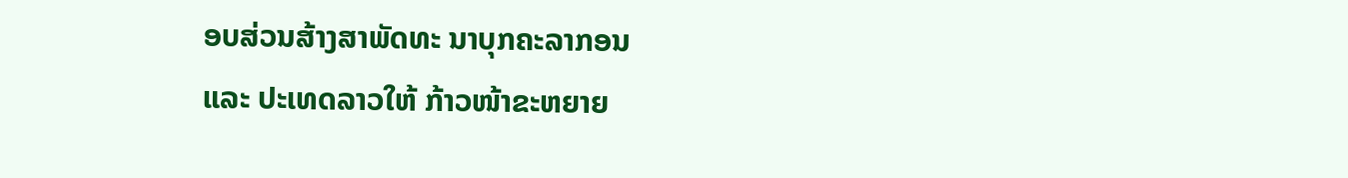ອບສ່ວນສ້າງສາພັດທະ ນາບຸກຄະລາກອນ
ແລະ ປະເທດລາວໃຫ້ ກ້າວໜ້າຂະຫຍາຍ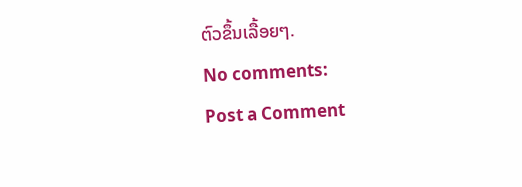ຕົວຂຶ້ນເລື້ອຍໆ.
No comments:
Post a Comment